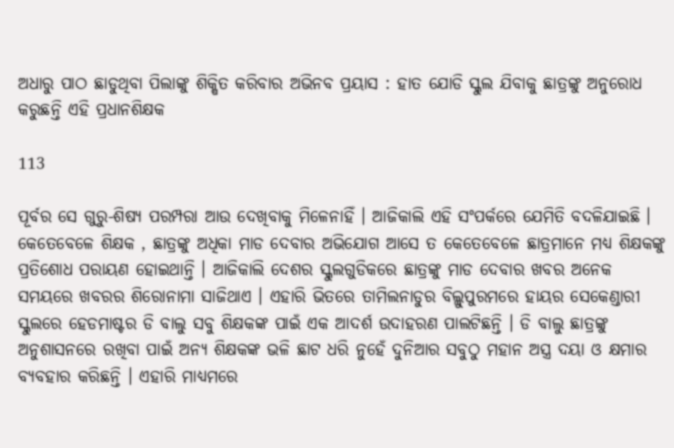ଅଧାରୁ ପାଠ ଛାଡୁଥିବା ପିଲାଙ୍କୁ ଶିକ୍ଷିତ କରିବାର ଅଭିନବ ପ୍ରୟାସ : ହାତ ଯୋଡି ସ୍କୁଲ ଯିବାକୁ ଛାତ୍ରଙ୍କୁ ଅନୁରୋଧ କରୁଛନ୍ତି ଏହି ପ୍ରଧାନଶିକ୍ଷକ

113

ପୂର୍ବର ସେ ଗୁରୁ-ଶିଷ୍ୟ ପରମ୍ପରା ଆଉ ଦେଖିବାକୁ ମିଳେନାହିଁ । ଆଜିକାଲି ଏହି ସଂପର୍କରେ ଯେମିତି ବଦଳିଯାଇଛି । କେତେବେଳେ ଶିକ୍ଷକ , ଛାତ୍ରଙ୍କୁ ଅଧିକା ମାଡ ଦେବାର ଅଭିଯୋଗ ଆସେ ତ କେତେବେଳେ ଛାତ୍ରମାନେ ମଧ୍ୟ ଶିକ୍ଷକଙ୍କୁ ପ୍ରତିଶୋଧ ପରାୟଣ ହୋଇଥାନ୍ତି । ଆଜିକାଲି ଦେଶର ସ୍କୁଲଗୁଡିକରେ ଛାତ୍ରଙ୍କୁ ମାଡ ଦେବାର ଖବର ଅନେକ ସମୟରେ ଖବରର ଶିରୋନାମା ସାଜିଥାଏ । ଏହାରି ଭିତରେ ତାମିଲନାଡୁର ବିଲ୍ଲୁପୁରମରେ ହାୟର ସେକେଣ୍ଡାରୀ ସ୍କୁଲରେ ହେଡମାଷ୍ଟର ଡି ବାଲୁ ସବୁ ଶିକ୍ଷକଙ୍କ ପାଇଁ ଏକ ଆଦର୍ଶ ଉଦାହରଣ ପାଲଟିଛନ୍ତି । ଡି ବାଲୁ ଛାତ୍ରଙ୍କୁ ଅନୁଶାସନରେ ରଖିବା ପାଇଁ ଅନ୍ୟ ଶିକ୍ଷକଙ୍କ ଭଳି ଛାଟ ଧରି ନୁହେଁ ଦୁନିଆର ସବୁଠୁ ମହାନ ଅସ୍ତ୍ର ଦୟା ଓ କ୍ଷମାର ବ୍ୟବହାର କରିଛନ୍ତି । ଏହାରି ମାଧ୍ୟମରେ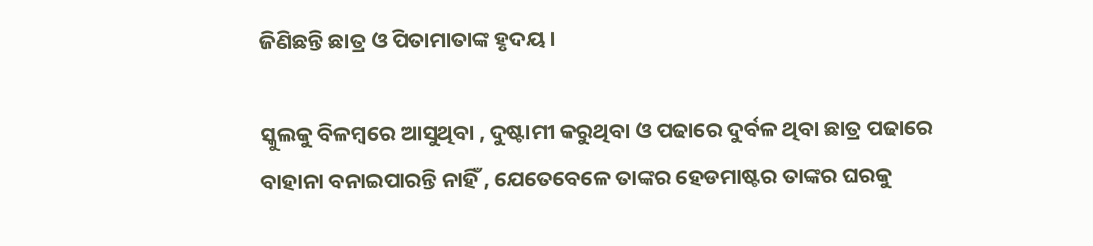ଜିଣିଛନ୍ତି ଛାତ୍ର ଓ ପିତାମାତାଙ୍କ ହୃଦୟ ।

ସ୍କୁଲକୁ ବିଳମ୍ବରେ ଆସୁଥିବା , ଦୁଷ୍ଟାମୀ କରୁଥିବା ଓ ପଢାରେ ଦୁର୍ବଳ ଥିବା ଛାତ୍ର ପଢାରେ ବାହାନା ବନାଇପାରନ୍ତି ନାହିଁ , ଯେତେବେଳେ ତାଙ୍କର ହେଡମାଷ୍ଟର ତାଙ୍କର ଘରକୁ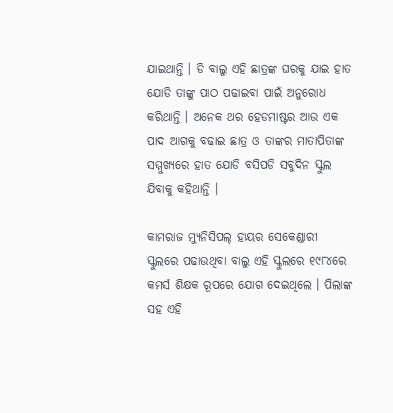ଯାଇଥାନ୍ତି । ଡି ବାଲୁ ଏହି ଛାତ୍ରଙ୍କ ଘରକୁ ଯାଇ ହାତ ଯୋଡି ତାଙ୍କୁ ପାଠ ପଢାଇବା ପାଇଁ ଅନୁରୋଧ କରିଥାନ୍ତି । ଅନେକ ଥର ହେଡମାଷ୍ଟର ଆଉ ଏକ ପାଦ ଆଗକୁ ବଢାଇ ଛାତ୍ର ଓ ତାଙ୍କର ମାତାପିତାଙ୍କ ସମ୍ମୁଖ୍ୟରେ ହାତ ଯୋଡି ବସିପଡି ସବୁଦିନ ସ୍କୁଲ ଯିବାକୁ କହିଥାନ୍ତି ।

କାମରାଜ ମ୍ୟୁନିସିପଲ୍ ହାୟର ସେକେଣ୍ଡାରୀ ସ୍କୁଲରେ ପଢାଉଥିବା ବାଲୁ ଏହି ସ୍କୁଲରେ ୧୯୮୪ରେ କମର୍ସ ଶିକ୍ଷକ ରୂପରେ ଯୋଗ ଦେଇଥିଲେ । ପିଲାଙ୍କ ସହ ଏହି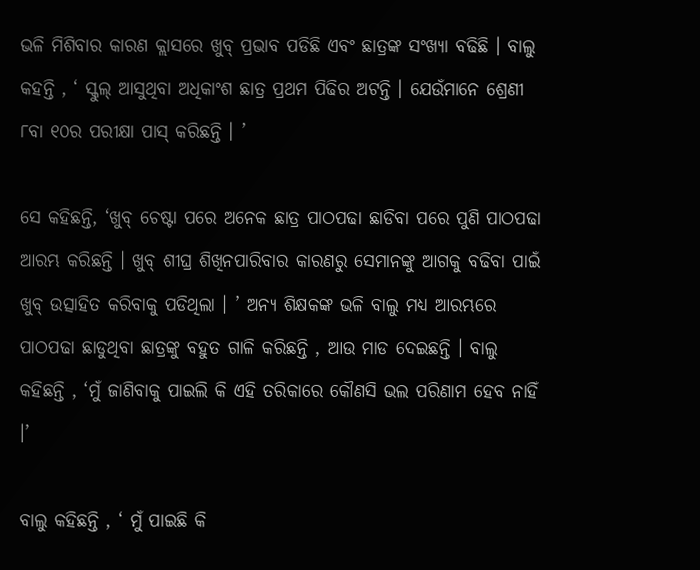ଭଳି ମିଶିବାର କାରଣ କ୍ଲାସରେ ଖୁବ୍ ପ୍ରଭାବ ପଡିଛି ଏବଂ ଛାତ୍ରଙ୍କ ସଂଖ୍ୟା ବଢିଛି । ବାଲୁ କହନ୍ତି , ‘ ସ୍କୁଲ୍ ଆସୁଥିବା ଅଧିକାଂଶ ଛାତ୍ର ପ୍ରଥମ ପିଢିର ଅଟନ୍ତି । ଯେଉଁମାନେ ଶ୍ରେଣୀ ୮ବା ୧୦ର ପରୀକ୍ଷା ପାସ୍ କରିଛନ୍ତି । ’

ସେ କହିଛନ୍ତି, ‘ଖୁବ୍ ଚେଷ୍ଟା ପରେ ଅନେକ ଛାତ୍ର ପାଠପଢା ଛାଡିବା ପରେ ପୁଣି ପାଠପଢା ଆରମ୍ଭ କରିଛନ୍ତି । ଖୁବ୍ ଶୀଘ୍ର ଶିଖିନପାରିବାର କାରଣରୁ ସେମାନଙ୍କୁ ଆଗକୁ ବଢିବା ପାଇଁ ଖୁବ୍ ଉତ୍ସାହିତ କରିବାକୁ ପଡିଥିଲା । ’ ଅନ୍ୟ ଶିକ୍ଷକଙ୍କ ଭଳି ବାଲୁ ମଧ୍ୟ ଆରମ୍ଭରେ ପାଠପଢା ଛାଡୁଥିବା ଛାତ୍ରଙ୍କୁ ବହୁତ ଗାଳି କରିଛନ୍ତି , ଆଉ ମାଡ ଦେଇଛନ୍ତି । ବାଲୁ କହିଛନ୍ତି , ‘ମୁଁ ଜାଣିବାକୁ ପାଇଲି କି ଏହି ତରିକାରେ କୌଣସି ଭଲ ପରିଣାମ ହେବ ନାହିଁ ।’

ବାଲୁ କହିଛନ୍ତି , ‘ ମୁଁ ପାଇଛି କି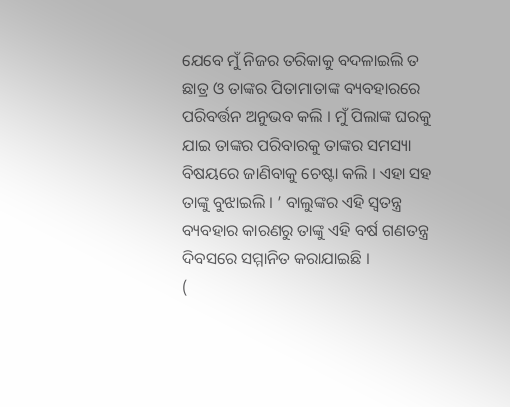ଯେବେ ମୁଁ ନିଜର ତରିକାକୁ ବଦଳାଇଲି ତ ଛାତ୍ର ଓ ତାଙ୍କର ପିତାମାତାଙ୍କ ବ୍ୟବହାରରେ ପରିବର୍ତ୍ତନ ଅନୁଭବ କଲି । ମୁଁ ପିଲାଙ୍କ ଘରକୁ ଯାଇ ତାଙ୍କର ପରିବାରକୁ ତାଙ୍କର ସମସ୍ୟା ବିଷୟରେ ଜାଣିବାକୁ ଚେଷ୍ଟା କଲି । ଏହା ସହ ତାଙ୍କୁ ବୁଝାଇଲି । ’ ବାଲୁଙ୍କର ଏହି ସ୍ୱତନ୍ତ୍ର ବ୍ୟବହାର କାରଣରୁ ତାଙ୍କୁ ଏହି ବର୍ଷ ଗଣତନ୍ତ୍ର ଦିବସରେ ସମ୍ମାନିତ କରାଯାଇଛି ।
(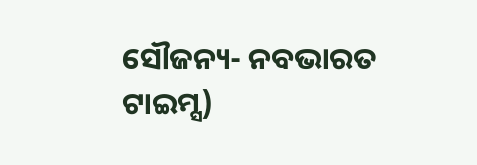ସୌଜନ୍ୟ- ନବଭାରତ ଟାଇମ୍ସ)